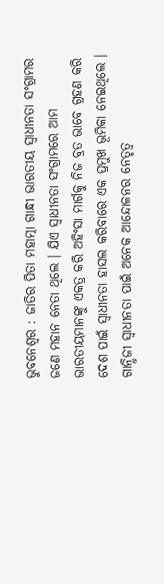ଭୁବନେଶ୍ୱର : ଜାତିର ପିତା ମହାତ୍ମା ଗାନ୍ଧୀ ଭାରତୀୟ ସ୍ୱାଧୀନତା ସଂଗ୍ରାମର ଜଣେ ମହାନ ନେତା ଥିଲେ । ଯିଏ ସ୍ୱାଧୀନତା ସଂଗ୍ରାମରେ ଆମ ଭାରତୀୟମାନଙ୍କୁ ଏକତ୍ର କରି ଅହିଂସା ମାର୍ଗକୁ ନିଜ ବ୍ରତ ଭାବେ ଗ୍ରହଣ କରି ଦେଶ ପାଇଁ ସ୍ୱାଧୀନତା ହାସଲ କରିବାରେ ଏକ ପ୍ରମୁଖ ଭୂମିକା ନେଇଥିଲେ । ଗାନ୍ଧିଜୀ ସ୍ୱାଧୀନତା ପାଇଁ ଅନେକ ଆନ୍ଦୋଳନର ନେତୃତ୍ୱ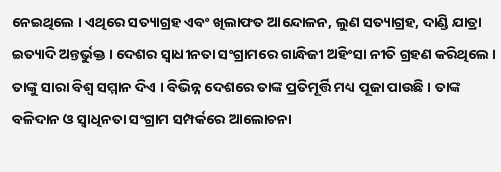ନେଇଥିଲେ । ଏଥିରେ ସତ୍ୟାଗ୍ରହ ଏବଂ ଖିଲାଫତ ଆନ୍ଦୋଳନ, ଲୁଣ ସତ୍ୟାଗ୍ରହ, ଦାଣ୍ଡି ଯାତ୍ରା ଇତ୍ୟାଦି ଅନ୍ତର୍ଭୁକ୍ତ । ଦେଶର ସ୍ୱାଧୀନତା ସଂଗ୍ରାମରେ ଗାନ୍ଧିଜୀ ଅହିଂସା ନୀତି ଗ୍ରହଣ କରିଥିଲେ । ତାଙ୍କୁ ସାରା ବିଶ୍ବ ସମ୍ମାନ ଦିଏ । ବିଭିନ୍ନ ଦେଶରେ ତାଙ୍କ ପ୍ରତିମୂର୍ତ୍ତି ମଧ୍ୟ ପୂଜା ପାଉଛି । ତାଙ୍କ ବଳିଦାନ ଓ ସ୍ବାଧିନତା ସଂଗ୍ରାମ ସମ୍ପର୍କରେ ଆଲୋଚନା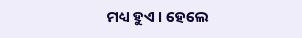ମଧ୍ୟ ହୁଏ । ହେଲେ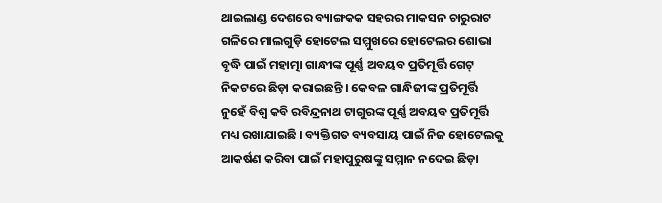ଥାଇଲାଣ୍ଡ ଦେଶରେ ବ୍ୟାଙ୍ଗକକ ସହରର ମାକସନ ଚାରୁରାଟ ଗଳିରେ ମାଲଗୁଡ଼ି ହୋଟେଲ ସମ୍ମୁଖରେ ହୋଟେଲର ଶୋଭା ବୃଦ୍ଧି ପାଇଁ ମହାତ୍ମା ଗାନ୍ଧୀଙ୍କ ପୂର୍ଣ୍ଣ ଅବୟବ ପ୍ରତିମୂର୍ତ୍ତି ଗେଟ୍ ନିକଟରେ ଛିଡ଼ା କରାଇଛନ୍ତି । କେବଳ ଗାନ୍ଧିଜୀଙ୍କ ପ୍ରତିମୂର୍ତ୍ତି ନୁହେଁ ବିଶ୍ବ କବି ରବିନ୍ଦ୍ରନାଥ ଟାଗୁରଙ୍କ ପୂର୍ଣ୍ଣ ଅବୟବ ପ୍ରତିମୂର୍ତ୍ତି ମଧ୍ୟ ରଖାଯାଇଛି । ବ୍ୟକ୍ତିଗତ ବ୍ୟବସାୟ ପାଇଁ ନିଜ ହୋଟେଲକୁ ଆକର୍ଷଣ କରିବା ପାଇଁ ମହାପୁରୁଷଙ୍କୁ ସମ୍ମାନ ନଦେଇ ଛିଡ଼ା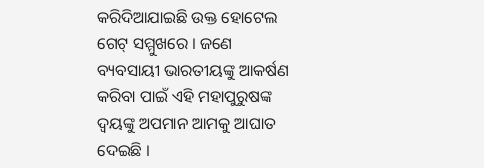କରିଦିଆଯାଇଛି ଉକ୍ତ ହୋଟେଲ ଗେଟ୍ ସମ୍ମୁଖରେ । ଜଣେ ବ୍ୟବସାୟୀ ଭାରତୀୟଙ୍କୁ ଆକର୍ଷଣ କରିବା ପାଇଁ ଏହି ମହାପୁରୁଷଙ୍କ ଦ୍ବୟଙ୍କୁ ଅପମାନ ଆମକୁ ଆଘାତ ଦେଇଛି ।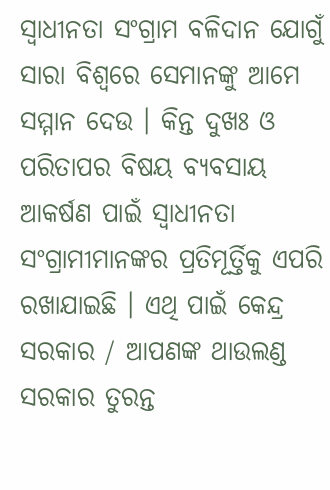ସ୍ୱାଧୀନତା ସଂଗ୍ରାମ ବଳିଦାନ ଯୋଗୁଁ ସାରା ବିଶ୍ବରେ ସେମାନଙ୍କୁ ଆମେ ସମ୍ମାନ ଦେଉ । କିନ୍ତ ଦୁଖଃ ଓ ପରିତାପର ବିଷୟ ବ୍ୟବସାୟ ଆକର୍ଷଣ ପାଇଁ ସ୍ବାଧୀନତା ସଂଗ୍ରାମୀମାନଙ୍କର ପ୍ରତିମୂର୍ତ୍ତିକୁ ଏପରି ରଖାଯାଇଛି । ଏଥି ପାଇଁ କେନ୍ଦ୍ର ସରକାର / ଆପଣଙ୍କ ଥାଉଲଣ୍ଡ ସରକାର ତୁରନ୍ତ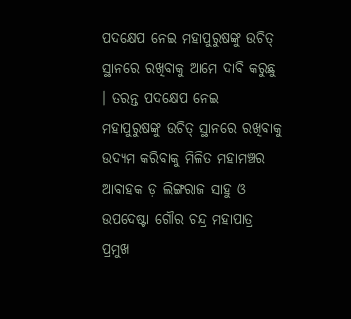ପଦକ୍ଷେପ ନେଇ ମହାପୁରୁଷଙ୍କୁ ଉଚିତ୍ ସ୍ଥାନରେ ରଖିବାକୁ ଆମେ ଦାବି କରୁଛୁ । ତରନ୍ତ ପଦକ୍ଷେପ ନେଇ ମହାପୁରୁଷଙ୍କୁ ଉଚିତ୍ ସ୍ଥାନରେ ରଖିବାକୁ ଉଦ୍ୟମ କରିବାକୁ ମିଳିତ ମହାମଞ୍ଚର ଆବାହକ ଡ଼ ଲିଙ୍ଗରାଜ ସାହୁ ଓ ଉପଦେଷ୍ଟା ଗୌର ଚନ୍ଦ୍ର ମହାପାତ୍ର ପ୍ରମୁଖ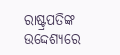ରାଷ୍ଟ୍ରପତିଙ୍କ ଉଦ୍ଦେଶ୍ୟରେ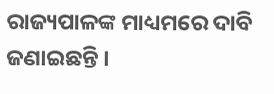ରାଜ୍ୟପାଳଙ୍କ ମାଧ୍ୟମରେ ଦାବି ଜଣାଇଛନ୍ତି ।